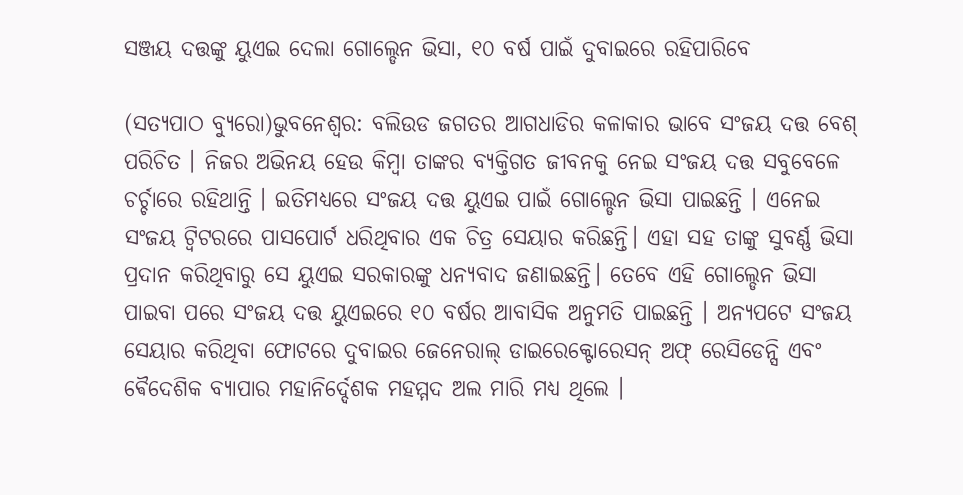ସଞ୍ଜୟ ଦତ୍ତଙ୍କୁ ୟୁଏଇ ଦେଲା ଗୋଲ୍ଡେନ ଭିସା, ୧୦ ବର୍ଷ ପାଇଁ ଦୁବାଇରେ ରହିପାରିବେ

(ସତ୍ୟପାଠ ବ୍ୟୁରୋ)ଭୁବନେଶ୍ୱର: ବଲିଉଡ ଜଗତର ଆଗଧାଡିର କଳାକାର ଭାବେ ସଂଜୟ ଦତ୍ତ ବେଶ୍ ପରିଚିତ । ନିଜର ଅଭିନୟ ହେଉ କିମ୍ବା ତାଙ୍କର ବ୍ୟକ୍ତିଗତ ଜୀବନକୁ ନେଇ ସଂଜୟ ଦତ୍ତ ସବୁବେଳେ ଚର୍ଚ୍ଚାରେ ରହିଥାନ୍ତି । ଇତିମଧ୍ୟରେ ସଂଜୟ ଦତ୍ତ ୟୁଏଇ ପାଇଁ ଗୋଲ୍ଡେନ ଭିସା ପାଇଛନ୍ତି । ଏନେଇ ସଂଜୟ ଟ୍ୱିଟରରେ ପାସପୋର୍ଟ ଧରିଥିବାର ଏକ ଚିତ୍ର ସେୟାର କରିଛନ୍ତି। ଏହା ସହ ତାଙ୍କୁ ସୁବର୍ଣ୍ଣ ଭିସା ପ୍ରଦାନ କରିଥିବାରୁ ସେ ୟୁଏଇ ସରକାରଙ୍କୁ ଧନ୍ୟବାଦ ଜଣାଇଛନ୍ତି। ତେବେ ଏହି ଗୋଲ୍ଡେନ ଭିସା ପାଇବା ପରେ ସଂଜୟ ଦତ୍ତ ୟୁଏଇରେ ୧୦ ବର୍ଷର ଆବାସିକ ଅନୁମତି ପାଇଛନ୍ତି । ଅନ୍ୟପଟେ ସଂଜୟ ସେୟାର କରିଥିବା ଫୋଟରେ ଦୁବାଇର ଜେନେରାଲ୍ ଡାଇରେକ୍ଟୋରେସନ୍ ଅଫ୍ ରେସିଡେନ୍ସି ଏବଂ ଵୈଦେଶିକ ବ୍ୟାପାର ମହାନିର୍ଦ୍ଦେଶକ ମହମ୍ମଦ ଅଲ ମାରି ମଧ୍ୟ ଥିଲେ ।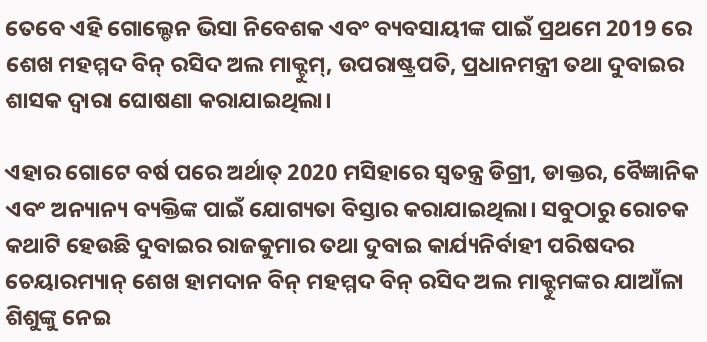ତେବେ ଏହି ଗୋଲ୍ଡେନ ଭିସା ନିବେଶକ ଏବଂ ବ୍ୟବସାୟୀଙ୍କ ପାଇଁ ପ୍ରଥମେ 2019 ରେ ଶେଖ ମହମ୍ମଦ ବିନ୍ ରସିଦ ଅଲ ମାକ୍ଟୁମ୍, ଉପରାଷ୍ଟ୍ରପତି, ପ୍ରଧାନମନ୍ତ୍ରୀ ତଥା ଦୁବାଇର ଶାସକ ଦ୍ଵାରା ଘୋଷଣା କରାଯାଇଥିଲା।

ଏହାର ଗୋଟେ ବର୍ଷ ପରେ ଅର୍ଥାତ୍ 2020 ମସିହାରେ ସ୍ୱତନ୍ତ୍ର ଡିଗ୍ରୀ, ଡାକ୍ତର, ବୈଜ୍ଞାନିକ ଏବଂ ଅନ୍ୟାନ୍ୟ ବ୍ୟକ୍ତିଙ୍କ ପାଇଁ ଯୋଗ୍ୟତା ବିସ୍ତାର କରାଯାଇଥିଲା। ସବୁଠାରୁ ରୋଚକ କଥାଟି ହେଉଛି ଦୁବାଇର ରାଜକୁମାର ତଥା ଦୁବାଇ କାର୍ଯ୍ୟନିର୍ବାହୀ ପରିଷଦର ଚେୟାରମ୍ୟାନ୍ ଶେଖ ହାମଦାନ ବିନ୍ ମହମ୍ମଦ ବିନ୍ ରସିଦ ଅଲ ମାକ୍ଟୁମଙ୍କର ଯାଆଁଳା ଶିଶୁଙ୍କୁ ନେଇ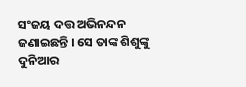ସଂଜୟ ଦତ୍ତ ଅଭିନନ୍ଦନ ଜଣାଇଛନ୍ତି । ସେ ତାଙ୍କ ଶିଶୁଙ୍କୁ ଦୁନିଆର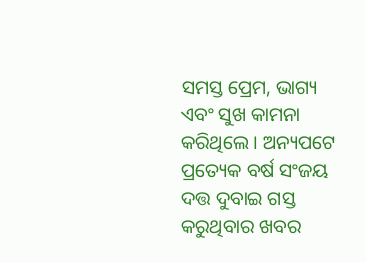ସମସ୍ତ ପ୍ରେମ, ଭାଗ୍ୟ ଏବଂ ସୁଖ କାମନା କରିଥିଲେ । ଅନ୍ୟପଟେ ପ୍ରତ୍ୟେକ ବର୍ଷ ସଂଜୟ ଦତ୍ତ ଦୁବାଇ ଗସ୍ତ କରୁଥିବାର ଖବର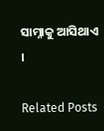ସାମ୍ନାକୁ ଆସିଥାଏ ।

Related Posts